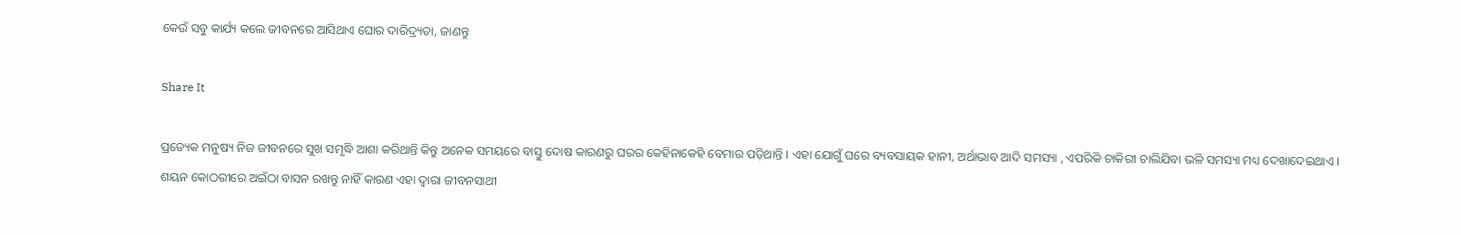କେଉଁ ସବୁ କାର୍ଯ୍ୟ କଲେ ଜୀବନରେ ଆସିଥାଏ ଘୋର ଦାରିଦ୍ର‌୍ୟତା, ଜାଣନ୍ତୁ

Share It

ପ୍ରତ୍ୟେକ ମନୁଷ୍ୟ ନିଜ ଜୀବନରେ ସୁଖ ସମୃଦ୍ଧି ଆଶା କରିଥାନ୍ତି କିନ୍ତୁ ଅନେକ ସମୟରେ ବାସ୍ତୁ ଦୋଷ କାରଣରୁ ଘରର କେହିନାକେହି ବେମାର ପଡ଼ିଥାନ୍ତି । ଏହା ଯୋଗୁଁ ଘରେ ବ୍ୟବସାୟକ ହାନୀ, ଅର୍ଥାଭାବ ଆଦି ସମସ୍ୟା , ଏପରିକି ଚାକିରୀ ଚାଲିଯିବା ଭଳି ସମସ୍ୟା ମଧ୍ୟ ଦେଖାଦେଇଥାଏ ।
ଶୟନ କୋଠରୀରେ ଅଇଁଠା ବାସନ ରଖନ୍ତୁ ନାହିଁ କାରଣ ଏହା ଦ୍ୱାରା ଜୀବନସାଥୀ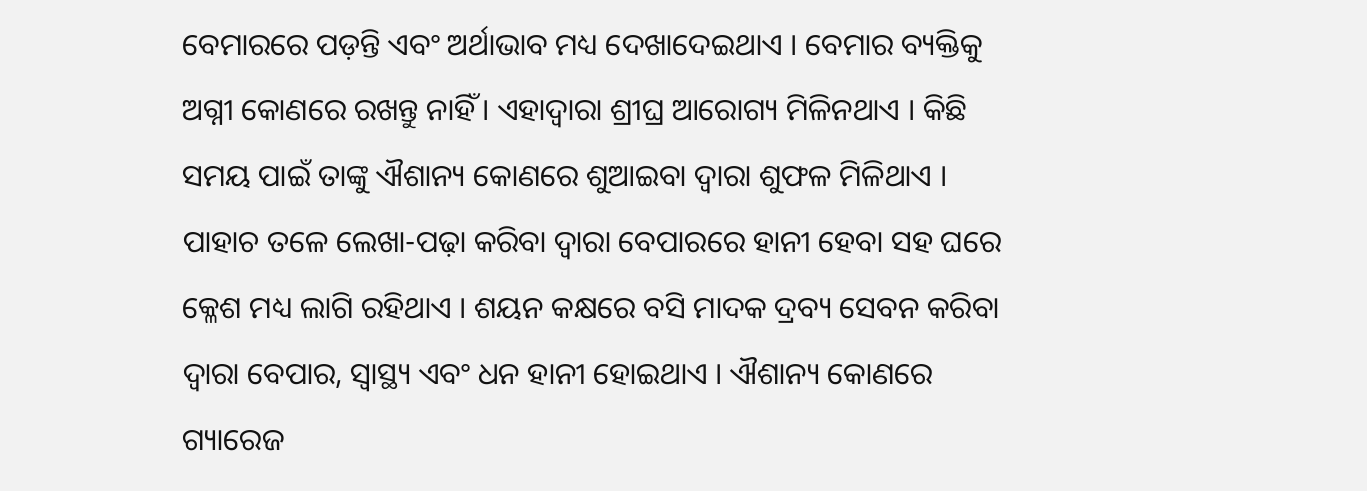ବେମାରରେ ପଡ଼ନ୍ତି ଏବଂ ଅର୍ଥାଭାବ ମଧ୍ୟ ଦେଖାଦେଇଥାଏ । ବେମାର ବ୍ୟକ୍ତିକୁ ଅଗ୍ନୀ କୋଣରେ ରଖନ୍ତୁ ନାହିଁ । ଏହାଦ୍ୱାରା ଶ୍ରୀଘ୍ର ଆରୋଗ୍ୟ ମିଳିନଥାଏ । କିଛି ସମୟ ପାଇଁ ତାଙ୍କୁ ଐଶାନ୍ୟ କୋଣରେ ଶୁଆଇବା ଦ୍ୱାରା ଶୁଫଳ ମିଳିଥାଏ । ପାହାଚ ତଳେ ଲେଖା-ପଢ଼ା କରିବା ଦ୍ୱାରା ବେପାରରେ ହାନୀ ହେବା ସହ ଘରେ କ୍ଳେଶ ମଧ୍ୟ ଲାଗି ରହିଥାଏ । ଶୟନ କକ୍ଷରେ ବସି ମାଦକ ଦ୍ରବ୍ୟ ସେବନ କରିବା ଦ୍ୱାରା ବେପାର, ସ୍ୱାସ୍ଥ୍ୟ ଏବଂ ଧନ ହାନୀ ହୋଇଥାଏ । ଐଶାନ୍ୟ କୋଣରେ ଗ୍ୟାରେଜ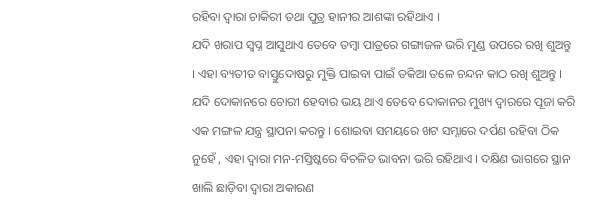ରହିବା ଦ୍ୱାରା ଚାକିରୀ ତଥା ପୁତ୍ର ହାନୀର ଆଶଙ୍କା ରହିଥାଏ ।
ଯଦି ଖରାପ ସ୍ୱପ୍ନ ଆସୁଥାଏ ତେବେ ତମ୍ବା ପାତ୍ରରେ ଗଙ୍ଗାଜଳ ଭରି ମୁଣ୍ଡ ଉପରେ ରଖି ଶୁଅନ୍ତୁ । ଏହା ବ୍ୟତୀତ ବାସ୍ତୁଦୋଷରୁ ମୁକ୍ତି ପାଇବା ପାଇଁ ତକିଆ ତଳେ ଚନ୍ଦନ କାଠ ରଖି ଶୁଅନ୍ତୁ । ଯଦି ଦୋକାନରେ ଚୋରୀ ହେବାର ଭୟ ଥାଏ ତେବେ ଦୋକାନର ମୁଖ୍ୟ ଦ୍ୱାରରେ ପୂଜା କରି ଏକ ମଙ୍ଗଳ ଯନ୍ତ୍ର ସ୍ଥାପନା କରନ୍ତୁ । ଶୋଇବା ସମୟରେ ଖଟ ସମ୍ନାରେ ଦର୍ପଣ ରହିବା ଠିକ ନୁହେଁ , ଏହା ଦ୍ୱାରା ମନ-ମସ୍ତିଷ୍କରେ ବିଚଳିତ ଭାବନା ଭରି ରହିଥାଏ । ଦକ୍ଷିଣ ଭାଗରେ ସ୍ଥାନ ଖାଲି ଛାଡ଼ିବା ଦ୍ୱାରା ଅକାରଣ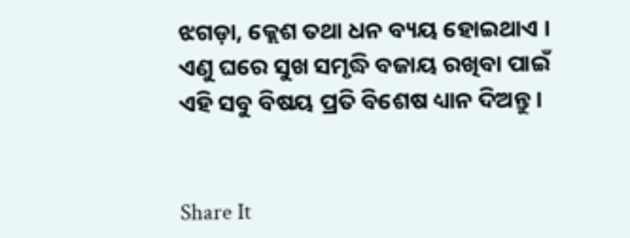ଝଗଡ଼ା, କ୍ଲେଶ ତଥା ଧନ ବ୍ୟୟ ହୋଇଥାଏ । ଏଣୁ ଘରେ ସୁଖ ସମୃଦ୍ଧି ବଜାୟ ରଖିବା ପାଇଁ ଏହି ସବୁ ବିଷୟ ପ୍ରତି ବିଶେଷ ଧ୍ୟାନ ଦିଅନ୍ତୁ ।


Share It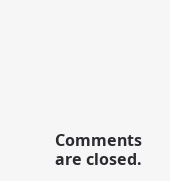Comments are closed.